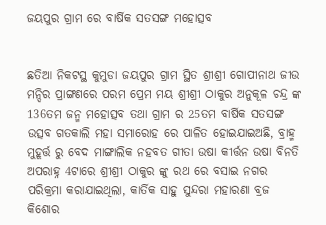ଜୟପୁର ଗ୍ରାମ ରେ ବାର୍ଷିକ ସତସଙ୍ଗ ମହୋତ୍ସବ


ଛତିଆ ନିକଟସ୍ଥ କୁମୁଡା ଜୟପୁର ଗ୍ରାମ ସ୍ଥିତ ଶ୍ରୀଶ୍ରୀ ଗୋପୀନାଥ ଜୀଉ ମନ୍ଦିର ପ୍ରାଙ୍ଗଣରେ ପରମ ପ୍ରେମ ମୟ ଶ୍ରୀଶ୍ରୀ ଠାକୁର ଅନୁକୂଳ ଚନ୍ଦ୍ର ଙ୍କ 136ତମ ଜନ୍ମ ମହୋତ୍ସବ ତଥା ଗ୍ରାମ ର 25ତମ ବାର୍ଷିକ ସତସଙ୍ଗ ଉତ୍ସବ ଗତକାଲି ମହା ସମାରୋହ ରେ ପାଳିତ ହୋଇଯାଇଅଛି, ବ୍ରାହ୍ମ ମୁହୂର୍ତ୍ତ ରୁ ବେଦ ମାଙ୍ଗାଲିକ ନହବତ ଗୀତା ଉଷା କୀର୍ତ୍ତନ ଉଷା ବିନତି ଅପରାହ୍ନ 4ଟାରେ ଶ୍ରୀଶ୍ରୀ ଠାକୁର ଙ୍କୁ ରଥ ରେ ବସାଇ ନଗର ପରିକ୍ରମା କରାଯାଇଥିଲା, କାର୍ତିକ ସାହୁ ସୁନ୍ଦରା ମହାରଣା ବ୍ରଜ କିଶୋର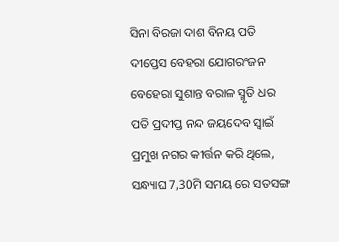ସିନା ବିରଜା ଦାଶ ବିନୟ ପତି ଦୀପ୍ତେସ ବେହରା ଯୋଗରଂଜନ ବେହେରା ସୁଶାନ୍ତ ବରାଳ ସ୍ମୃତି ଧର ପତି ପ୍ରଦୀପ୍ତ ନନ୍ଦ ଜୟଦେବ ସ୍ୱାଇଁ ପ୍ରମୁଖ ନଗର କୀର୍ତ୍ତନ କରି ଥିଲେ, ସନ୍ଧ୍ୟାଘ 7,30ମି ସମୟ ରେ ସତସଙ୍ଗ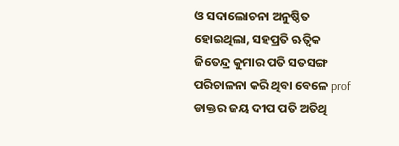ଓ ସଦାଲୋଚନା ଅନୁଷ୍ଠିତ ହୋଇଥିଲା, ସହପ୍ରତି ଋତ୍ଵିକ ଜିତେନ୍ଦ୍ର କୁମାର ପତି ସତସଙ୍ଗ ପରିଚାଳନା କରି ଥିବା ବେଳେ prof ଡାକ୍ତର ଜୟ ଦୀପ ପତି ଅତିଥି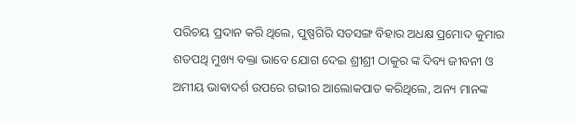ପରିଚୟ ପ୍ରଦାନ କରି ଥିଲେ, ପୁଷ୍ପଗିରି ସତସଙ୍ଗ ବିହାର ଅଧକ୍ଷ ପ୍ରମୋଦ କୁମାର ଶତପଥି ମୁଖ୍ୟ ବକ୍ତା ଭାବେ ଯୋଗ ଦେଇ ଶ୍ରୀଶ୍ରୀ ଠାକୁର ଙ୍କ ଦିବ୍ୟ ଜୀବନୀ ଓ ଅମୀୟ ଭାଵାଦର୍ଶ ଉପରେ ଗଭୀର ଆଲୋକପାତ କରିଥିଲେ, ଅନ୍ୟ ମାନଙ୍କ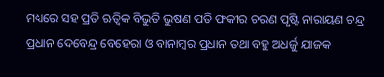ମଧ୍ୟରେ ସହ ପ୍ରତି ଋତ୍ଵିକ ବିଭୁତି ଭୁଷଣ ପତି ଫକୀର ଚରଣ ପୃଷ୍ଟି ନାରାୟଣ ଚନ୍ଦ୍ର ପ୍ରଧାନ ଦେବେନ୍ଦ୍ର ବେହେରା ଓ ବାନାମ୍ବର ପ୍ରଧାନ ତଥା ବହୁ ଅଧର୍ଜୁ ଯାଜକ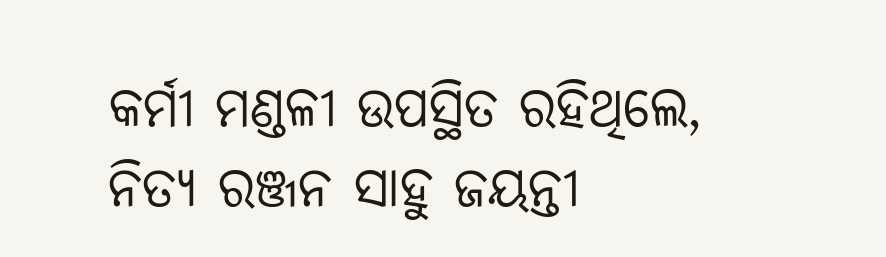କର୍ମୀ ମଣ୍ଡଳୀ ଉପସ୍ଥିତ ରହିଥିଲେ, ନିତ୍ୟ ରଞ୍ଜନ ସାହୁ ଜୟନ୍ତୀ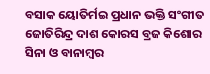ବସାକ ୟୋତିର୍ମଇ ପ୍ରଧାନ ଭକ୍ତି ସଂଗୀତ ଜୋତିରିନ୍ଦ୍ର ଦାଶ କୋରସ ବ୍ରଜ କିଶୋର ସିନା ଓ ବାନାମ୍ବର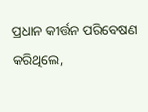ପ୍ରଧାନ କୀର୍ତ୍ତନ ପରିବେଷଣ କରିଥିଲେ,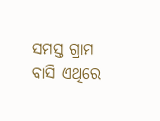ସମସ୍ତ ଗ୍ରାମ ବାସି ଏଥିରେ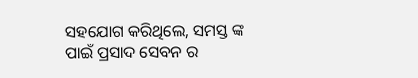ସହଯୋଗ କରିଥିଲେ, ସମସ୍ତ ଙ୍କ ପାଇଁ ପ୍ରସାଦ ସେବନ ର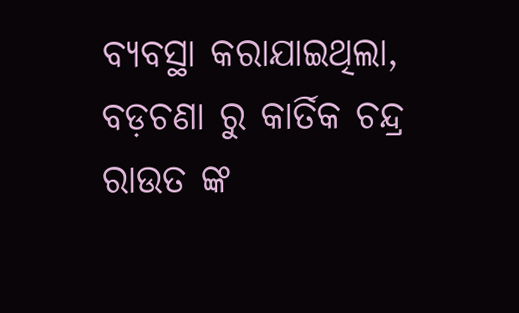ବ୍ୟବସ୍ଥା କରାଯାଇଥିଲା, ବଡ଼ଚଣା ରୁ କାର୍ତିକ ଚନ୍ଦ୍ର ରାଉତ ଙ୍କ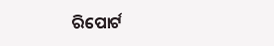ରିପୋର୍ଟ